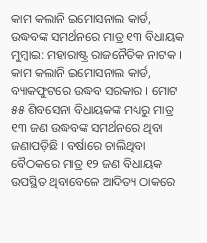କାମ କଲାନି ଇମୋସନାଲ କାର୍ଡ, ଉଦ୍ଧବଙ୍କ ସମର୍ଥନରେ ମାତ୍ର ୧୩ ବିଧାୟକ
ମୁମ୍ବାଇ: ମହାରାଷ୍ଟ୍ର ରାଜନୈତିକ ନାଟକ । କାମ କଲାନି ଇମୋସନାଲ କାର୍ଡ, ବ୍ୟାକଫୁଟରେ ଉଦ୍ଧବ ସରକାର । ମୋଟ ୫୫ ଶିବସେନା ବିଧାୟକଙ୍କ ମଧ୍ୟରୁ ମାତ୍ର ୧୩ ଜଣ ଉଦ୍ଧବଙ୍କ ସମର୍ଥନରେ ଥିବା ଜଣାପଡ଼ିଛି । ବର୍ଷାରେ ଚାଲିଥିବା ବୈଠକରେ ମାତ୍ର ୧୨ ଜଣ ବିଧାୟକ ଉପସ୍ଥିତ ଥିବାବେଳେ ଆଦିତ୍ୟ ଠାକରେ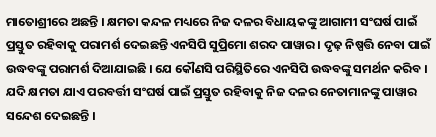ମାତୋଶ୍ରୀରେ ଅଛନ୍ତି । କ୍ଷମତା କନ୍ଦଳ ମଧ୍ୟରେ ନିଜ ଦଳର ବିଧାୟକଙ୍କୁ ଆଗାମୀ ସଂଘର୍ଷ ପାଇଁ ପ୍ରସ୍ତୁତ ରହିବାକୁ ପରାମର୍ଶ ଦେଇଛନ୍ତି ଏନସିପି ସୁପ୍ରିମୋ ଶରଦ ପାୱାର । ଦୃଢ଼ ନିଷ୍ପତ୍ତି ନେବା ପାଇଁ ଉଦ୍ଧବଙ୍କୁ ପରାମର୍ଶ ଦିଆଯାଇଛି । ଯେ କୌଣସି ପରିସ୍ଥିତିରେ ଏନସିପି ଉଦ୍ଧବଙ୍କୁ ସମର୍ଥନ କରିବ । ଯଦି କ୍ଷମତା ଯାଏ ପରବର୍ତ୍ତୀ ସଂଘର୍ଷ ପାଇଁ ପ୍ରସ୍ତୁତ ରହିବାକୁ ନିଜ ଦଳର ନେତାମାନଙ୍କୁ ପାୱାର ସନ୍ଦେଶ ଦେଇଛନ୍ତି ।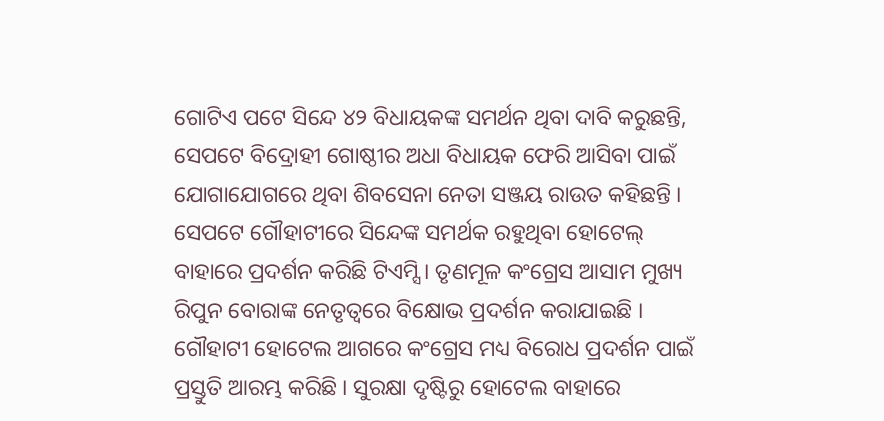ଗୋଟିଏ ପଟେ ସିନ୍ଦେ ୪୨ ବିଧାୟକଙ୍କ ସମର୍ଥନ ଥିବା ଦାବି କରୁଛନ୍ତି, ସେପଟେ ବିଦ୍ରୋହୀ ଗୋଷ୍ଠୀର ଅଧା ବିଧାୟକ ଫେରି ଆସିବା ପାଇଁ ଯୋଗାଯୋଗରେ ଥିବା ଶିବସେନା ନେତା ସଞ୍ଜୟ ରାଉତ କହିଛନ୍ତି । ସେପଟେ ଗୌହାଟୀରେ ସିନ୍ଦେଙ୍କ ସମର୍ଥକ ରହୁଥିବା ହୋଟେଲ୍ ବାହାରେ ପ୍ରଦର୍ଶନ କରିଛି ଟିଏମ୍ସି । ତୃଣମୂଳ କଂଗ୍ରେସ ଆସାମ ମୁଖ୍ୟ ରିପୁନ ବୋରାଙ୍କ ନେତୃତ୍ୱରେ ବିକ୍ଷୋଭ ପ୍ରଦର୍ଶନ କରାଯାଇଛି । ଗୌହାଟୀ ହୋଟେଲ ଆଗରେ କଂଗ୍ରେସ ମଧ୍ୟ ବିରୋଧ ପ୍ରଦର୍ଶନ ପାଇଁ ପ୍ରସ୍ତୁତି ଆରମ୍ଭ କରିଛି । ସୁରକ୍ଷା ଦୃଷ୍ଟିରୁ ହୋଟେଲ ବାହାରେ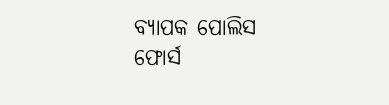ବ୍ୟାପକ ପୋଲିସ ଫୋର୍ସ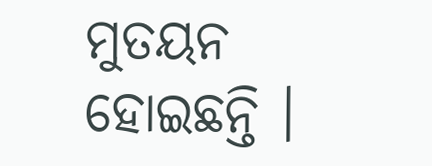ମୁତୟନ ହୋଇଛନ୍ତି ।